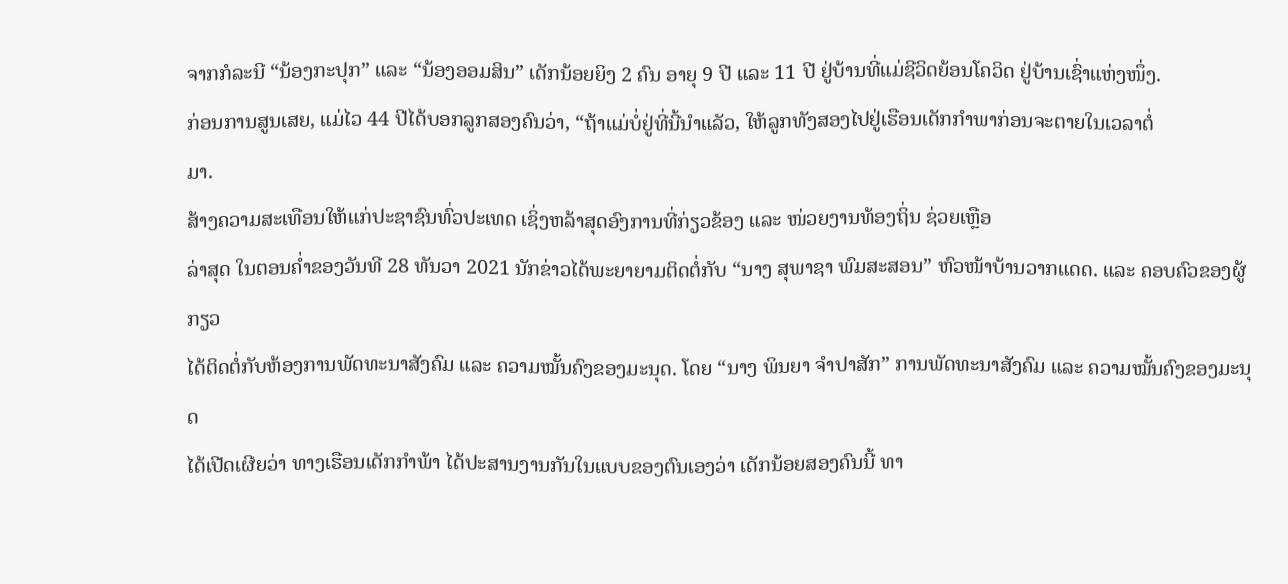ຈາກກໍລະນີ “ນ້ອງກະປຸກ” ແລະ “ນ້ອງອອມສິນ” ເດັກນ້ອຍຍິງ 2 ຄົນ ອາຍຸ 9 ປີ ແລະ 11 ປີ ຢູ່ບ້ານທີ່ແມ່ຊີວິດຍ້ອນໂຄວິດ ຢູ່ບ້ານເຊົ່າແຫ່ງໜຶ່ງ.
ກ່ອນການສູນເສຍ, ແມ່ໄວ 44 ປີໄດ້ບອກລູກສອງຄົນວ່າ, “ຖ້າແມ່ບໍ່ຢູ່ທີ່ນີ້ນຳແລັວ, ໃຫ້ລູກທັງສອງໄປຢູ່ເຮືອນເດັກກຳພາກ່ອນຈະຕາຍໃນເວລາຕໍ່
ມາ.
ສ້າງຄວາມສະເທືອນໃຫ້ແກ່ປະຊາຊົນທົ່ວປະເທດ ເຊິ່ງຫລ້າສຸດອົງການທີ່ກ່ຽວຂ້ອງ ແລະ ໜ່ວຍງານທ້ອງຖິ່ນ ຊ່ວຍເຫຼືອ
ລ່າສຸດ ໃນຕອນຄໍ່າຂອງວັນທີ 28 ທັນວາ 2021 ນັກຂ່າວໄດ້ພະຍາຍາມຕິດຕໍ່ກັບ “ນາງ ສຸພາຊາ ພົມສະສອນ” ຫົວໜ້າບ້ານວາກແດດ. ແລະ ຄອບຄົວຂອງຜູ້ກຽວ
ໄດ້ຕິດຕໍ່ກັບຫ້ອງການພັດທະນາສັງຄົມ ແລະ ຄວາມໝັ້ນຄົງຂອງມະນຸດ. ໂດຍ “ນາງ ພິນຍາ ຈຳປາສັກ” ການພັດທະນາສັງຄົມ ແລະ ຄວາມໝັ້ນຄົງຂອງມະນຸດ
ໄດ້ເປີດເຜີຍວ່າ ທາງເຮືອນເດັກກຳພ້າ ໄດ້ປະສານງານກັນໃນແບບຂອງຕົນເອງວ່າ ເດັກນ້ອຍສອງຄົນນີ້ ທາ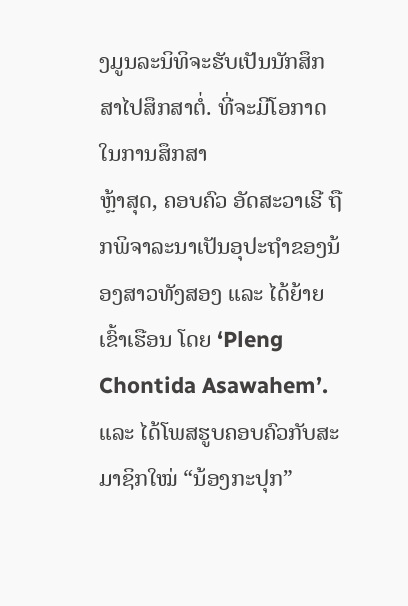ງມູນລະນິທິຈະຮັບເປັນນັກສຶກສາໄປສຶກສາຕໍ່. ທີ່ຈະມີໂອກາດໃນການສຶກສາ
ຫຼ້າສຸດ, ຄອບຄົວ ອັດສະວາເຮີ ຖືກພິຈາລະນາເປັນອຸປະຖໍາຂອງນ້ອງສາວທັງສອງ ແລະ ໄດ້ຍ້າຍເຂົ້າເຮືອນ ໂດຍ ‘Pleng Chontida Asawahem’.
ແລະ ໄດ້ໂພສຮູບຄອບຄົວກັບສະມາຊິກໃໝ່ “ນ້ອງກະປຸກ”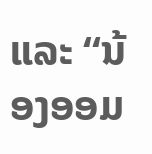ແລະ “ນ້ອງອອມ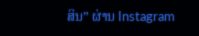ສິນ” ຜ່ານ Instagram